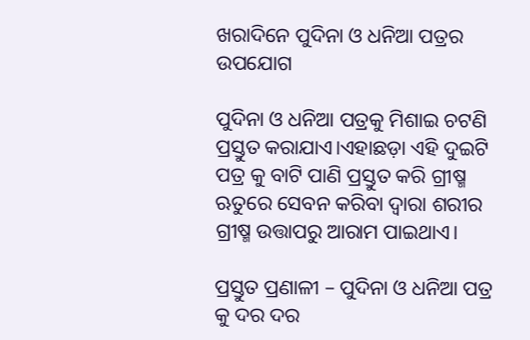ଖରାଦିନେ ପୁଦିନା ଓ ଧନିଆ ପତ୍ରର ଉପଯୋଗ

ପୁଦିନା ଓ ଧନିଆ ପତ୍ରକୁ ମିଶାଇ ଚଟଣି ପ୍ରସ୍ତୁତ କରାଯାଏ।ଏହାଛଡ଼ା ଏହି ଦୁଇଟି ପତ୍ର କୁ ବାଟି ପାଣି ପ୍ରସ୍ତୁତ କରି ଗ୍ରୀଷ୍ମ ଋତୁରେ ସେବନ କରିବା ଦ୍ୱାରା ଶରୀର ଗ୍ରୀଷ୍ମ ଉତ୍ତାପରୁ ଆରାମ ପାଇଥାଏ।

ପ୍ରସ୍ତୁତ ପ୍ରଣାଳୀ – ପୁଦିନା ଓ ଧନିଆ ପତ୍ର କୁ ଦର ଦର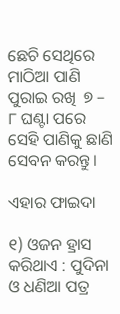ଛେଚି ସେଥିରେ ମାଠିଆ ପାଣି ପୁରାଇ ରଖି  ୭ – ୮ ଘଣ୍ଟା ପରେ ସେହି ପାଣିକୁ ଛାଣି ସେବନ କରନ୍ତୁ।

ଏହାର ଫାଇଦା

୧) ଓଜନ ହ୍ରାସ କରିଥାଏ : ପୁଦିନା ଓ ଧଣିଆ ପତ୍ର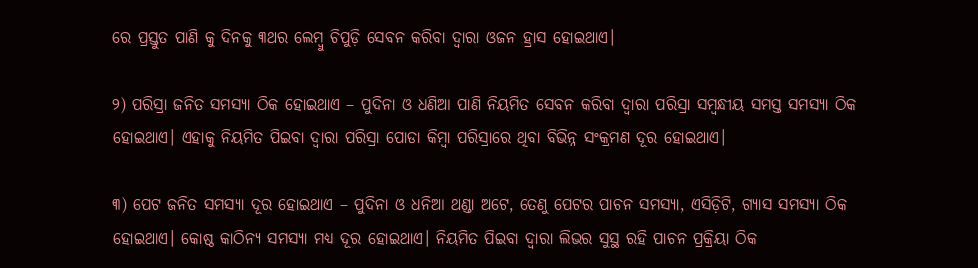ରେ ପ୍ରସ୍ତୁତ ପାଣି କୁ ଦିନକୁ ୩ଥର ଲେମ୍ବୁ ଚିପୁଡ଼ି ସେବନ କରିବା ଦ୍ୱାରା ଓଜନ ହ୍ରାସ ହୋଇଥାଏ।

୨) ପରିସ୍ରା ଜନିତ ସମସ୍ୟା ଠିକ ହୋଇଥାଏ – ପୁଦିନା ଓ ଧଣିଆ ପାଣି ନିୟମିତ ସେବନ କରିବା ଦ୍ୱାରା ପରିସ୍ରା ସମ୍ବନ୍ଧୀୟ ସମସ୍ତ ସମସ୍ୟା ଠିକ ହୋଇଥାଏ। ଏହାକୁ ନିୟମିତ ପିଇବା ଦ୍ୱାରା ପରିସ୍ରା ପୋଡା କିମ୍ବା ପରିସ୍ରାରେ ଥିବା ବିଭିନ୍ନ ସଂକ୍ରମଣ ଦୂର ହୋଇଥାଏ।

୩) ପେଟ ଜନିତ ସମସ୍ୟା ଦୂର ହୋଇଥାଏ – ପୁଦିନା ଓ ଧନିଆ ଥଣ୍ଡା ଅଟେ, ତେଣୁ ପେଟର ପାଚନ ସମସ୍ୟା, ଏସିଡ଼ିଟି, ଗ୍ୟାସ ସମସ୍ୟା ଠିକ ହୋଇଥାଏ। କୋଷ୍ଠ କାଠିନ୍ୟ ସମସ୍ୟା ମଧ୍ୟ ଦୂର ହୋଇଥାଏ। ନିୟମିତ ପିଇବା ଦ୍ୱାରା ଲିଭର ସୁସ୍ଥ ରହି ପାଚନ ପ୍ରକ୍ରିୟା ଠିକ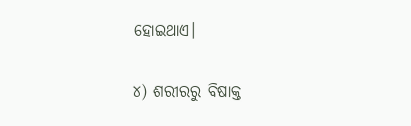ହୋଇଥାଏ।

୪) ଶରୀରରୁ ବିଷାକ୍ତ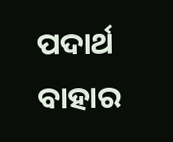ପଦାର୍ଥ ବାହାର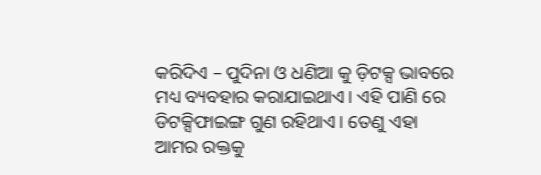କରିଦିଏ – ପୁଦିନା ଓ ଧଣିଆ କୁ ଡ଼ିଟକ୍ସ ଭାବରେ ମଧ୍ୟ ବ୍ୟବହାର କରାଯାଇଥାଏ। ଏହି ପାଣି ରେ ଡିଟକ୍ସିଫାଇଙ୍ଗ ଗୁଣ ରହିଥାଏ। ତେଣୁ ଏହା ଆମର ରକ୍ତକୁ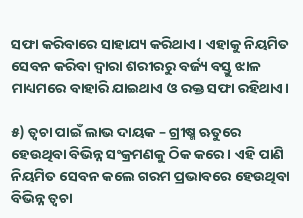ସଫା କରିବାରେ ସାହାଯ୍ୟ କରିଥାଏ। ଏହାକୁ ନିୟମିତ ସେବନ କରିବା ଦ୍ୱାରା ଶରୀରରୁ ବର୍ଜ୍ୟ ବସ୍ତୁ ଝାଳ ମାଧ୍ୟମରେ ବାହାରି ଯାଇଥାଏ ଓ ରକ୍ତ ସଫା ରହିଥାଏ।

୫) ତ୍ୱଚା ପାଇଁ ଲାଭ ଦାୟକ – ଗ୍ରୀଷ୍ମ ଋତୁରେ ହେଉଥିବା ବିଭିନ୍ନ ସଂକ୍ରମଣକୁ ଠିକ କରେ। ଏହି ପାଣି ନିୟମିତ ସେବନ କଲେ ଗରମ ପ୍ରଭାବରେ ହେଉଥିବା ବିଭିନ୍ନ ତ୍ୱଚା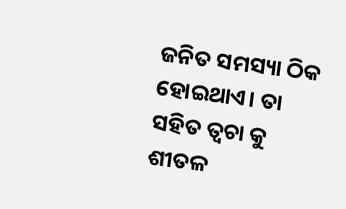ଜନିତ ସମସ୍ୟା ଠିକ ହୋଇଥାଏ। ତା ସହିତ ତ୍ୱଚା କୁ ଶୀତଳ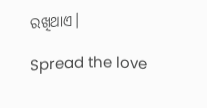ରଖିଥାଏ।

Spread the love